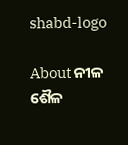shabd-logo

About ନୀଳ ଶୈଳ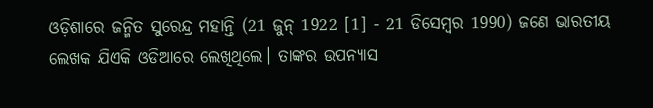ଓଡ଼ିଶାରେ ଜନ୍ମିତ ସୁରେନ୍ଦ୍ର ମହାନ୍ତି (21 ଜୁନ୍ 1922 [1] - 21 ଡିସେମ୍ବର 1990) ଜଣେ ଭାରତୀୟ ଲେଖକ ଯିଏକି ଓଡିଆରେ ଲେଖିଥିଲେ। ତାଙ୍କର ଉପନ୍ୟାସ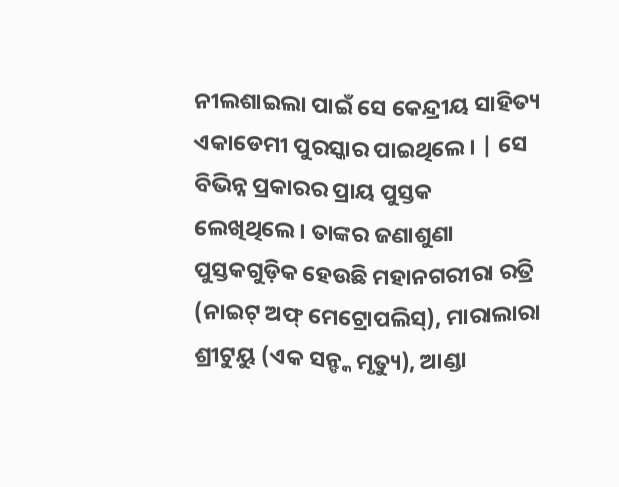ନୀଲଶାଇଲା ପାଇଁ ସେ କେନ୍ଦ୍ରୀୟ ସାହିତ୍ୟ ଏକାଡେମୀ ପୁରସ୍କାର ପାଇଥିଲେ। | ସେ ବିଭିନ୍ନ ପ୍ରକାରର ପ୍ରାୟ ପୁସ୍ତକ ଲେଖିଥିଲେ। ତାଙ୍କର ଜଣାଶୁଣା ପୁସ୍ତକଗୁଡ଼ିକ ହେଉଛି ମହାନଗରୀରା ରତ୍ରି (ନାଇଟ୍ ଅଫ୍ ମେଟ୍ରୋପଲିସ୍), ମାରାଲାରା ଶ୍ରୀଟୁୟୁ (ଏକ ସନ୍ଙ୍କ ମୃତ୍ୟୁ), ଆଣ୍ଡା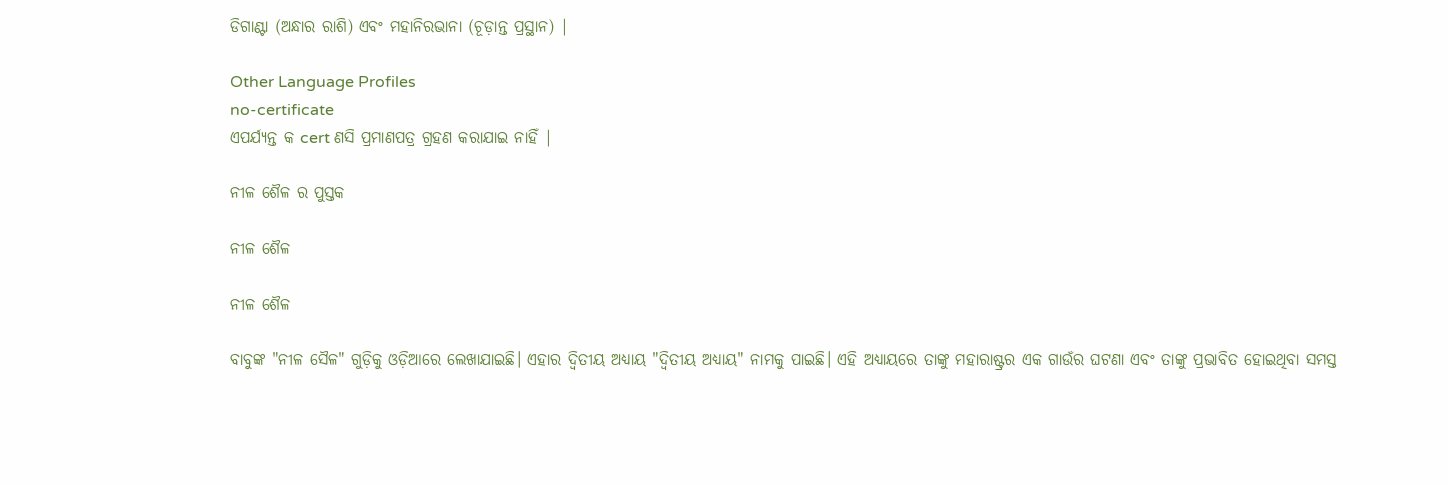ଡିଗାଣ୍ଟା (ଅନ୍ଧାର ରାଶି) ଏବଂ ମହାନିରଭାନା (ଚୂଡ଼ାନ୍ତ ପ୍ରସ୍ଥାନ) |

Other Language Profiles
no-certificate
ଏପର୍ଯ୍ୟନ୍ତ କ cert ଣସି ପ୍ରମାଣପତ୍ର ଗ୍ରହଣ କରାଯାଇ ନାହିଁ |

ନୀଳ ଶୈଳ ର ପୁସ୍ତକ

ନୀଳ ଶୈଳ

ନୀଳ ଶୈଳ

ବାବୁଙ୍କ "ନୀଳ ସୈଳ" ଗୁଡ଼ିକୁ ଓଡ଼ିଆରେ ଲେଖାଯାଇଛି। ଏହାର ଦ୍ୱିତୀୟ ଅଧ୍ୟାୟ "ଦ୍ୱିତୀୟ ଅଧ୍ୟାୟ" ନାମକୁ ପାଇଛି। ଏହି ଅଧ୍ୟାୟରେ ତାଙ୍କୁ ମହାରାଷ୍ଟ୍ରର ଏକ ଗାଉଁର ଘଟଣା ଏବଂ ତାଙ୍କୁ ପ୍ରଭାବିତ ହୋଇଥିବା ସମସ୍ତ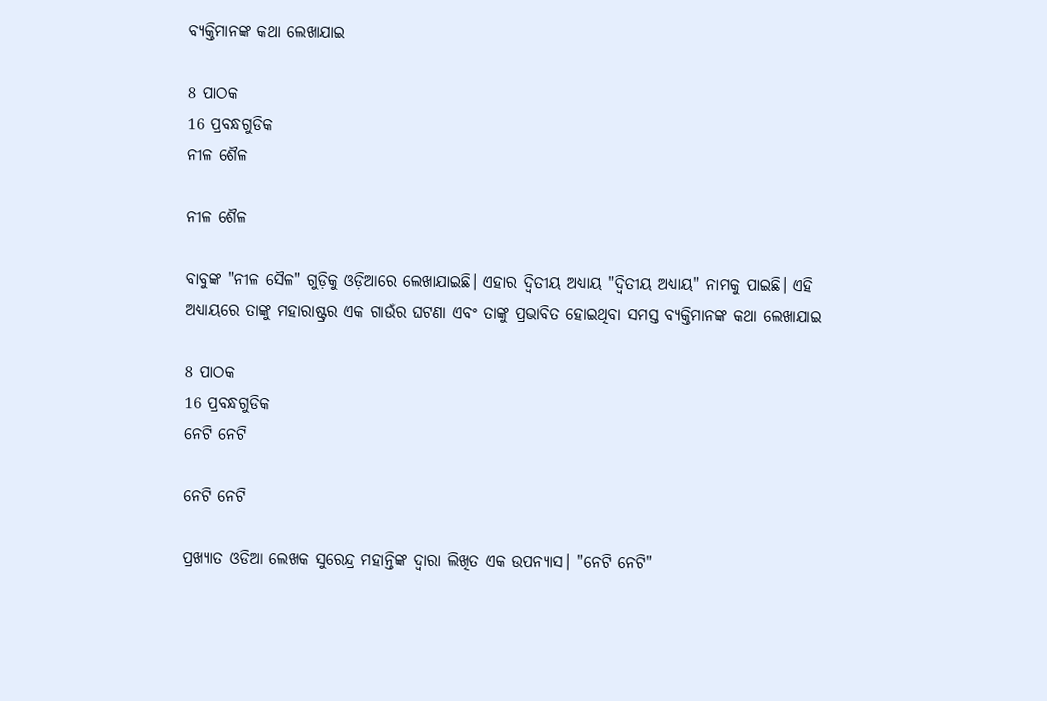ବ୍ଯକ୍ତିମାନଙ୍କ କଥା ଲେଖାଯାଇ

8 ପାଠକ
16 ପ୍ରବନ୍ଧଗୁଡିକ
ନୀଳ ଶୈଳ

ନୀଳ ଶୈଳ

ବାବୁଙ୍କ "ନୀଳ ସୈଳ" ଗୁଡ଼ିକୁ ଓଡ଼ିଆରେ ଲେଖାଯାଇଛି। ଏହାର ଦ୍ୱିତୀୟ ଅଧ୍ୟାୟ "ଦ୍ୱିତୀୟ ଅଧ୍ୟାୟ" ନାମକୁ ପାଇଛି। ଏହି ଅଧ୍ୟାୟରେ ତାଙ୍କୁ ମହାରାଷ୍ଟ୍ରର ଏକ ଗାଉଁର ଘଟଣା ଏବଂ ତାଙ୍କୁ ପ୍ରଭାବିତ ହୋଇଥିବା ସମସ୍ତ ବ୍ଯକ୍ତିମାନଙ୍କ କଥା ଲେଖାଯାଇ

8 ପାଠକ
16 ପ୍ରବନ୍ଧଗୁଡିକ
ନେଟି ନେଟି

ନେଟି ନେଟି

ପ୍ରଖ୍ୟାତ ଓଡିଆ ଲେଖକ ସୁରେନ୍ଦ୍ର ମହାନ୍ତିଙ୍କ ଦ୍ୱାରା ଲିଖିତ ଏକ ଉପନ୍ୟାସ। "ନେଟି ନେଟି"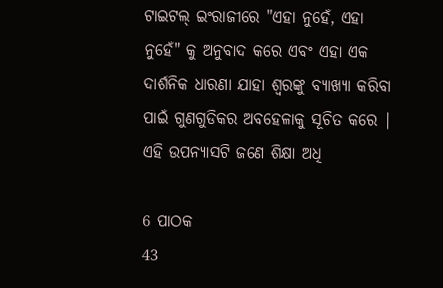ଟାଇଟଲ୍ ଇଂରାଜୀରେ "ଏହା ନୁହେଁ, ଏହା ନୁହେଁ" କୁ ଅନୁବାଦ କରେ ଏବଂ ଏହା ଏକ ଦାର୍ଶନିକ ଧାରଣା ଯାହା ଶ୍ୱରଙ୍କୁ ବ୍ୟାଖ୍ୟା କରିବା ପାଇଁ ଗୁଣଗୁଡିକର ଅବହେଳାକୁ ସୂଚିତ କରେ | ଏହି ଉପନ୍ୟାସଟି ଜଣେ ଶିକ୍ଷା ଅଧି

6 ପାଠକ
43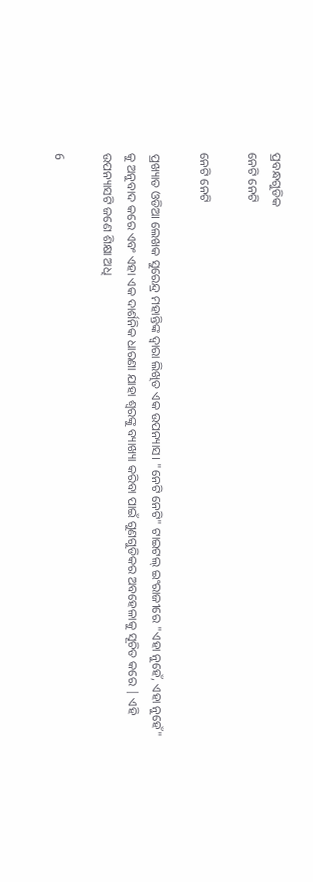ପ୍ରବନ୍ଧଗୁଡିକ
ନେଟି ନେଟି

ନେଟି ନେଟି

ପ୍ରଖ୍ୟାତ ଓଡିଆ ଲେଖକ ସୁରେନ୍ଦ୍ର ମହାନ୍ତିଙ୍କ ଦ୍ୱାରା ଲିଖିତ ଏକ ଉପନ୍ୟାସ। "ନେଟି ନେଟି" ଟାଇଟଲ୍ ଇଂରାଜୀରେ "ଏହା ନୁହେଁ, ଏହା ନୁହେଁ" କୁ ଅନୁବାଦ କରେ ଏବଂ ଏହା ଏକ ଦାର୍ଶନିକ ଧାରଣା ଯାହା ଶ୍ୱରଙ୍କୁ ବ୍ୟାଖ୍ୟା କରିବା ପାଇଁ ଗୁଣଗୁଡିକର ଅବହେଳାକୁ ସୂଚିତ କରେ | ଏହି ଉପନ୍ୟାସଟି ଜଣେ ଶିକ୍ଷା ଅଧି

6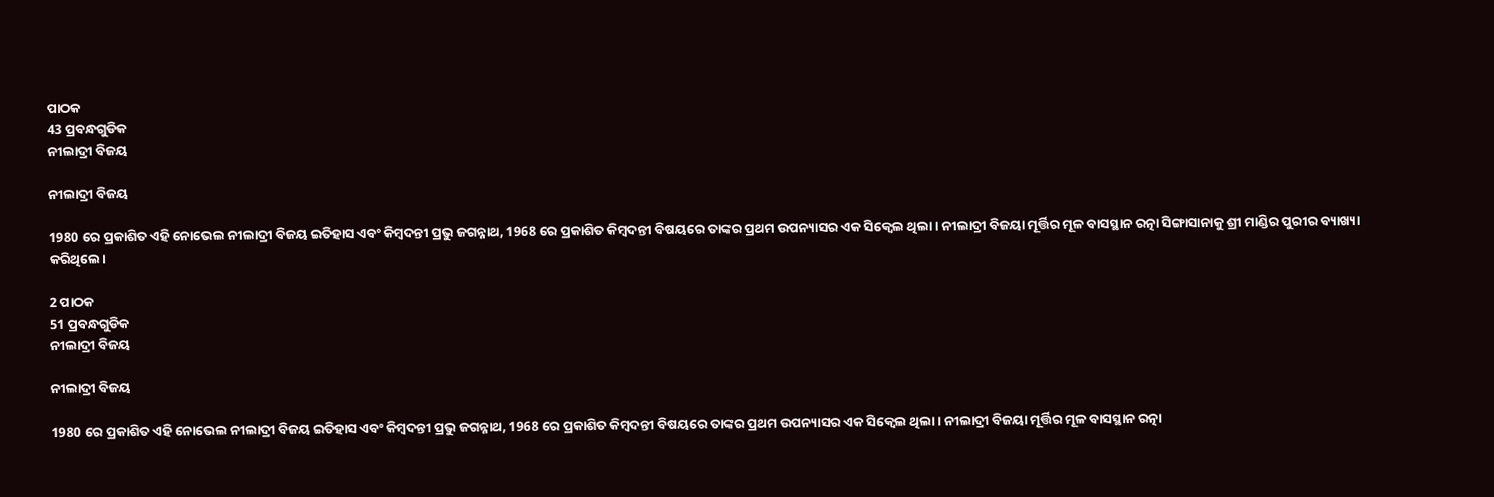ପାଠକ
43 ପ୍ରବନ୍ଧଗୁଡିକ
ନୀଲାଦ୍ରୀ ବିଜୟ

ନୀଲାଦ୍ରୀ ବିଜୟ

1980 ରେ ପ୍ରକାଶିତ ଏହି ନୋଭେଲ ନୀଲାଦ୍ରୀ ବିଜୟ ଇତିହାସ ଏବଂ କିମ୍ବଦନ୍ତୀ ପ୍ରଭୁ ଜଗନ୍ନାଥ, 1968 ରେ ପ୍ରକାଶିତ କିମ୍ବଦନ୍ତୀ ବିଷୟରେ ତାଙ୍କର ପ୍ରଥମ ଉପନ୍ୟାସର ଏକ ସିକ୍ୱେଲ ଥିଲା। ନୀଲାଦ୍ରୀ ବିଜୟା ମୂର୍ତ୍ତିର ମୂଳ ବାସସ୍ଥାନ ରତ୍ନା ସିଙ୍ଗାସାନାକୁ ଶ୍ରୀ ମାଣ୍ଡିର ପୁରୀର ବ୍ୟାଖ୍ୟା କରିଥିଲେ।

2 ପାଠକ
51 ପ୍ରବନ୍ଧଗୁଡିକ
ନୀଲାଦ୍ରୀ ବିଜୟ

ନୀଲାଦ୍ରୀ ବିଜୟ

1980 ରେ ପ୍ରକାଶିତ ଏହି ନୋଭେଲ ନୀଲାଦ୍ରୀ ବିଜୟ ଇତିହାସ ଏବଂ କିମ୍ବଦନ୍ତୀ ପ୍ରଭୁ ଜଗନ୍ନାଥ, 1968 ରେ ପ୍ରକାଶିତ କିମ୍ବଦନ୍ତୀ ବିଷୟରେ ତାଙ୍କର ପ୍ରଥମ ଉପନ୍ୟାସର ଏକ ସିକ୍ୱେଲ ଥିଲା। ନୀଲାଦ୍ରୀ ବିଜୟା ମୂର୍ତ୍ତିର ମୂଳ ବାସସ୍ଥାନ ରତ୍ନା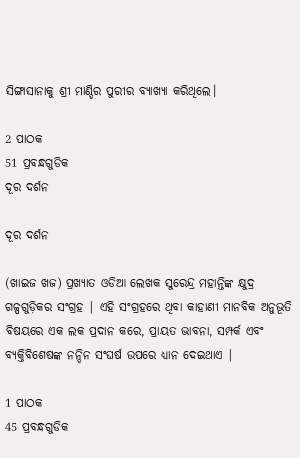ସିଙ୍ଗାସାନାକୁ ଶ୍ରୀ ମାଣ୍ଡିର ପୁରୀର ବ୍ୟାଖ୍ୟା କରିଥିଲେ।

2 ପାଠକ
51 ପ୍ରବନ୍ଧଗୁଡିକ
ଦୂର ଦର୍ଶନ

ଦୂର ଦର୍ଶନ

(ଖାଇଜ ଖଜ) ପ୍ରଖ୍ୟାତ ଓଡିଆ ଲେଖକ ସୁରେନ୍ଦ୍ର ମହାନ୍ତିଙ୍କ କ୍ଷୁଦ୍ର ଗଳ୍ପଗୁଡ଼ିକର ସଂଗ୍ରହ | ଏହି ସଂଗ୍ରହରେ ଥିବା କାହାଣୀ ମାନବିକ ଅନୁଭୂତି ବିଷୟରେ ଏକ ଲକ ପ୍ରଦାନ କରେ, ପ୍ରାୟତ ଭାବନା, ସମ୍ପର୍କ ଏବଂ ବ୍ୟକ୍ତିବିଶେଷଙ୍କ ନନ୍ଦିନ ସଂଘର୍ଷ ଉପରେ ଧ୍ୟାନ ଦେଇଥାଏ |

1 ପାଠକ
45 ପ୍ରବନ୍ଧଗୁଡିକ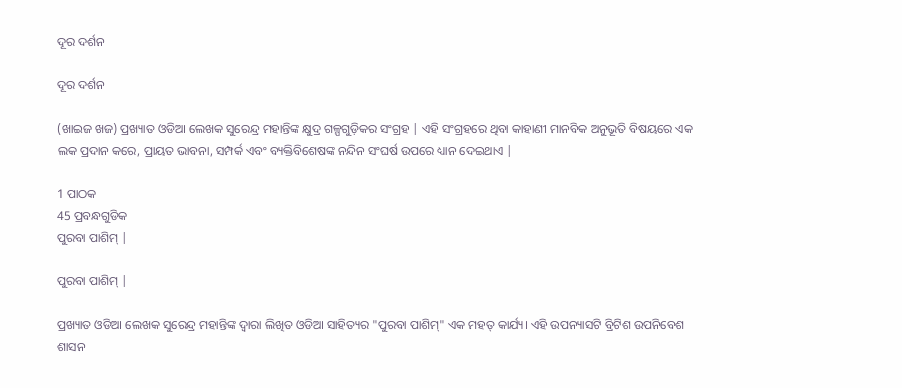ଦୂର ଦର୍ଶନ

ଦୂର ଦର୍ଶନ

(ଖାଇଜ ଖଜ) ପ୍ରଖ୍ୟାତ ଓଡିଆ ଲେଖକ ସୁରେନ୍ଦ୍ର ମହାନ୍ତିଙ୍କ କ୍ଷୁଦ୍ର ଗଳ୍ପଗୁଡ଼ିକର ସଂଗ୍ରହ | ଏହି ସଂଗ୍ରହରେ ଥିବା କାହାଣୀ ମାନବିକ ଅନୁଭୂତି ବିଷୟରେ ଏକ ଲକ ପ୍ରଦାନ କରେ, ପ୍ରାୟତ ଭାବନା, ସମ୍ପର୍କ ଏବଂ ବ୍ୟକ୍ତିବିଶେଷଙ୍କ ନନ୍ଦିନ ସଂଘର୍ଷ ଉପରେ ଧ୍ୟାନ ଦେଇଥାଏ |

1 ପାଠକ
45 ପ୍ରବନ୍ଧଗୁଡିକ
ପୁରବା ପାଶିମ୍ |

ପୁରବା ପାଶିମ୍ |

ପ୍ରଖ୍ୟାତ ଓଡିଆ ଲେଖକ ସୁରେନ୍ଦ୍ର ମହାନ୍ତିଙ୍କ ଦ୍ୱାରା ଲିଖିତ ଓଡିଆ ସାହିତ୍ୟର "ପୁରବା ପାଶିମ୍" ଏକ ମହତ୍ କାର୍ଯ୍ୟ। ଏହି ଉପନ୍ୟାସଟି ବ୍ରିଟିଶ ଉପନିବେଶ ଶାସନ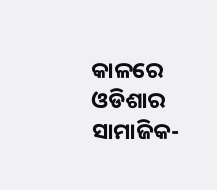କାଳରେ ଓଡିଶାର ସାମାଜିକ-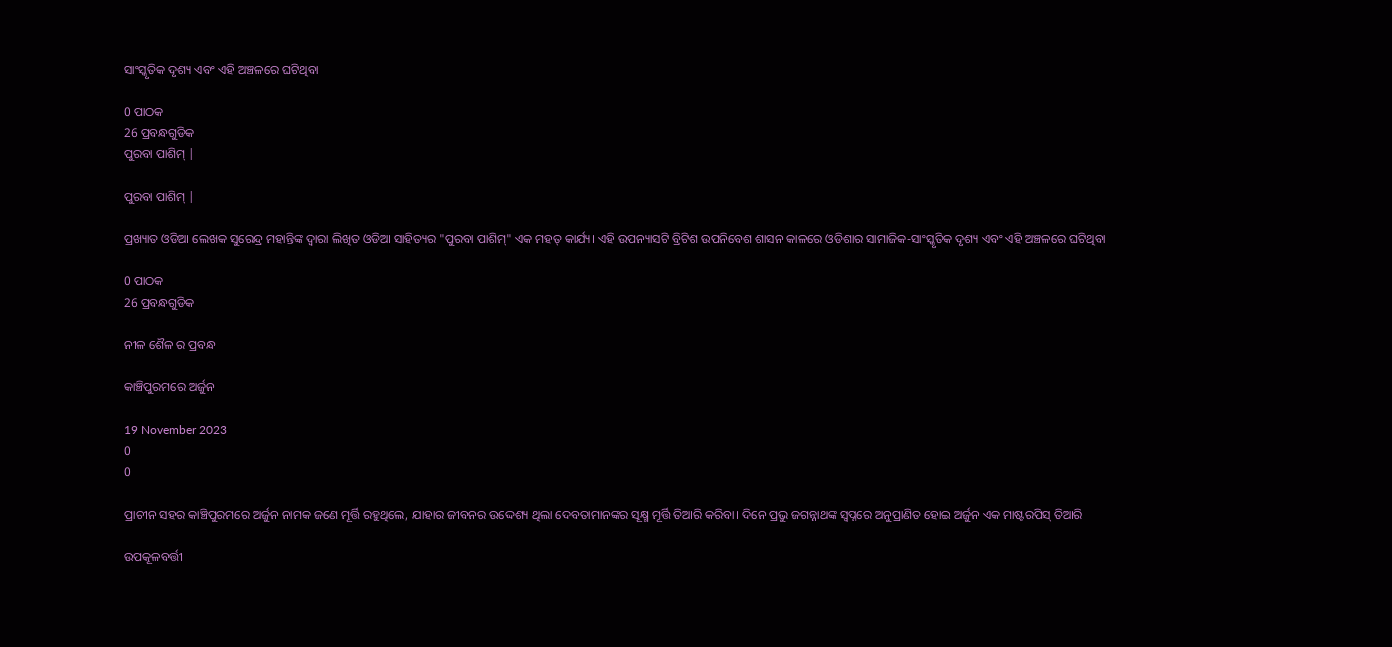ସାଂସ୍କୃତିକ ଦୃଶ୍ୟ ଏବଂ ଏହି ଅଞ୍ଚଳରେ ଘଟିଥିବା

0 ପାଠକ
26 ପ୍ରବନ୍ଧଗୁଡିକ
ପୁରବା ପାଶିମ୍ |

ପୁରବା ପାଶିମ୍ |

ପ୍ରଖ୍ୟାତ ଓଡିଆ ଲେଖକ ସୁରେନ୍ଦ୍ର ମହାନ୍ତିଙ୍କ ଦ୍ୱାରା ଲିଖିତ ଓଡିଆ ସାହିତ୍ୟର "ପୁରବା ପାଶିମ୍" ଏକ ମହତ୍ କାର୍ଯ୍ୟ। ଏହି ଉପନ୍ୟାସଟି ବ୍ରିଟିଶ ଉପନିବେଶ ଶାସନ କାଳରେ ଓଡିଶାର ସାମାଜିକ-ସାଂସ୍କୃତିକ ଦୃଶ୍ୟ ଏବଂ ଏହି ଅଞ୍ଚଳରେ ଘଟିଥିବା

0 ପାଠକ
26 ପ୍ରବନ୍ଧଗୁଡିକ

ନୀଳ ଶୈଳ ର ପ୍ରବନ୍ଧ

କାଞ୍ଚିପୁରମରେ ଅର୍ଜୁନ

19 November 2023
0
0

ପ୍ରାଚୀନ ସହର କାଞ୍ଚିପୁରମରେ ଅର୍ଜୁନ ନାମକ ଜଣେ ମୂର୍ତ୍ତି ରହୁଥିଲେ, ଯାହାର ଜୀବନର ଉଦ୍ଦେଶ୍ୟ ଥିଲା ଦେବତାମାନଙ୍କର ସୂକ୍ଷ୍ମ ମୂର୍ତ୍ତି ତିଆରି କରିବା। ଦିନେ ପ୍ରଭୁ ଜଗନ୍ନାଥଙ୍କ ସ୍ୱପ୍ନରେ ଅନୁପ୍ରାଣିତ ହୋଇ ଅର୍ଜୁନ ଏକ ମାଷ୍ଟରପିସ୍ ତିଆରି

ଉପକୂଳବର୍ତ୍ତୀ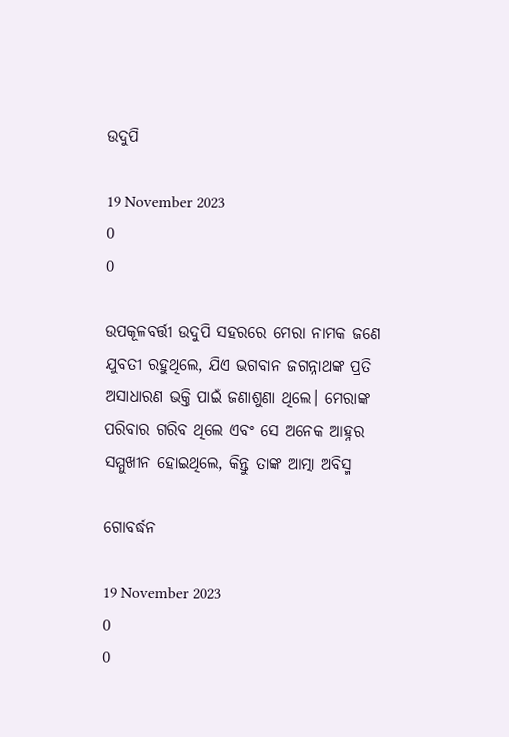ଉଦୁପି

19 November 2023
0
0

ଉପକୂଳବର୍ତ୍ତୀ ଉଦୁପି ସହରରେ ମେରା ନାମକ ଜଣେ ଯୁବତୀ ରହୁଥିଲେ, ଯିଏ ଭଗବାନ ଜଗନ୍ନାଥଙ୍କ ପ୍ରତି ଅସାଧାରଣ ଭକ୍ତି ପାଇଁ ଜଣାଶୁଣା ଥିଲେ। ମେରାଙ୍କ ପରିବାର ଗରିବ ଥିଲେ ଏବଂ ସେ ଅନେକ ଆହ୍ନର ସମ୍ମୁଖୀନ ହୋଇଥିଲେ, କିନ୍ତୁ ତାଙ୍କ ଆତ୍ମା ଅବିସ୍ମ

ଗୋବର୍ଦ୍ଧନ

19 November 2023
0
0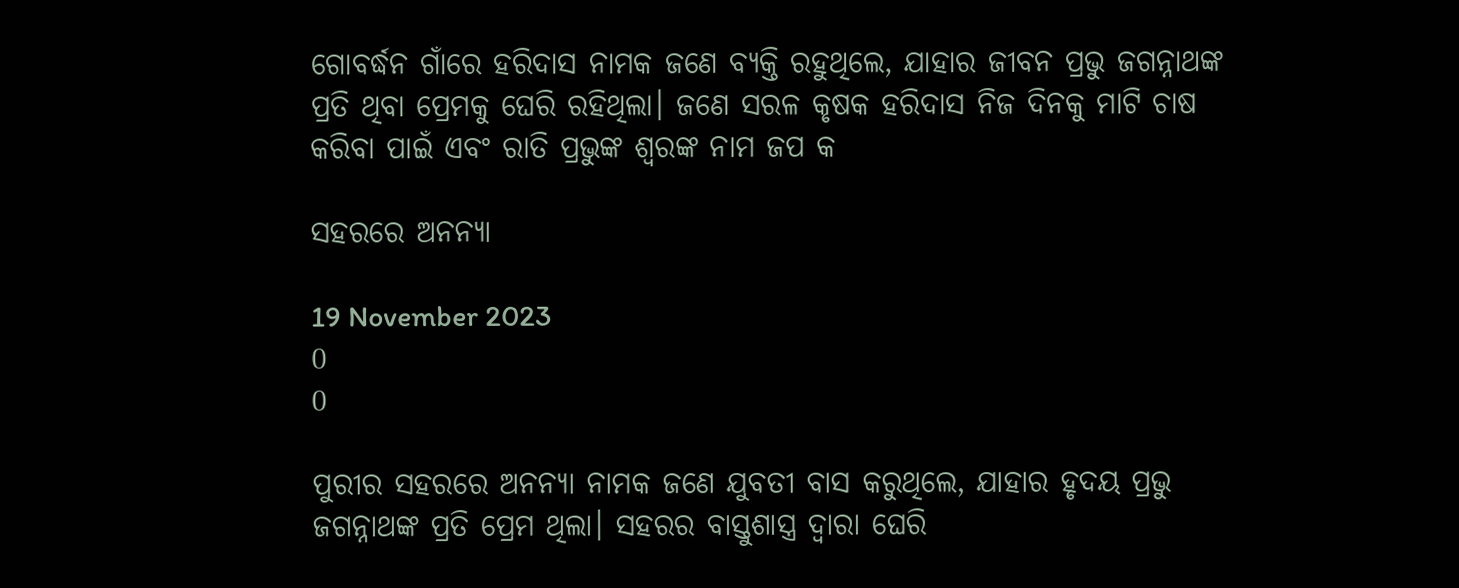ଗୋବର୍ଦ୍ଧନ ଗାଁରେ ହରିଦାସ ନାମକ ଜଣେ ବ୍ୟକ୍ତି ରହୁଥିଲେ, ଯାହାର ଜୀବନ ପ୍ରଭୁ ଜଗନ୍ନାଥଙ୍କ ପ୍ରତି ଥିବା ପ୍ରେମକୁ ଘେରି ରହିଥିଲା। ଜଣେ ସରଳ କୃଷକ ହରିଦାସ ନିଜ ଦିନକୁ ମାଟି ଚାଷ କରିବା ପାଇଁ ଏବଂ ରାତି ପ୍ରଭୁଙ୍କ ଶ୍ୱରଙ୍କ ନାମ ଜପ କ

ସହରରେ ଅନନ୍ୟା

19 November 2023
0
0

ପୁରୀର ସହରରେ ଅନନ୍ୟା ନାମକ ଜଣେ ଯୁବତୀ ବାସ କରୁଥିଲେ, ଯାହାର ହୃଦୟ ପ୍ରଭୁ ଜଗନ୍ନାଥଙ୍କ ପ୍ରତି ପ୍ରେମ ଥିଲା। ସହରର ବାସ୍ତୁଶାସ୍ତ୍ର ଦ୍ୱାରା ଘେରି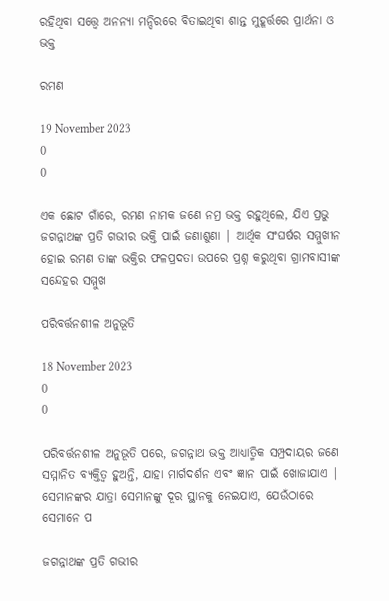ରହିଥିବା ସତ୍ତ୍ୱେ ଅନନ୍ୟା ମନ୍ଦିରରେ ବିତାଇଥିବା ଶାନ୍ତ ମୁହୂର୍ତ୍ତରେ ପ୍ରାର୍ଥନା ଓ ଭକ୍ତ

ରମଣ

19 November 2023
0
0

ଏକ ଛୋଟ ଗାଁରେ, ରମଣ ନାମକ ଜଣେ ନମ୍ର ଭକ୍ତ ରହୁଥିଲେ, ଯିଏ ପ୍ରଭୁ ଜଗନ୍ନାଥଙ୍କ ପ୍ରତି ଗଭୀର ଭକ୍ତି ପାଇଁ ଜଣାଶୁଣା | ଆର୍ଥିକ ସଂଘର୍ଷର ସମ୍ମୁଖୀନ ହୋଇ ରମଣ ତାଙ୍କ ଭକ୍ତିର ଫଳପ୍ରଦତା ଉପରେ ପ୍ରଶ୍ନ କରୁଥିବା ଗ୍ରାମବାସୀଙ୍କ ସନ୍ଦେହର ସମ୍ମୁଖ

ପରିବର୍ତ୍ତନଶୀଳ ଅନୁଭୂତି

18 November 2023
0
0

ପରିବର୍ତ୍ତନଶୀଳ ଅନୁଭୂତି ପରେ, ଜଗନ୍ନାଥ ଭକ୍ତ ଆଧ୍ୟାତ୍ମିକ ସମ୍ପ୍ରଦାୟର ଜଣେ ସମ୍ମାନିତ ବ୍ୟକ୍ତିତ୍ୱ ହୁଅନ୍ତି, ଯାହା ମାର୍ଗଦର୍ଶନ ଏବଂ ଜ୍ଞାନ ପାଇଁ ଖୋଜାଯାଏ | ସେମାନଙ୍କର ଯାତ୍ରା ସେମାନଙ୍କୁ ଦୂର ସ୍ଥାନକୁ ନେଇଯାଏ, ଯେଉଁଠାରେ ସେମାନେ ପ

ଜଗନ୍ନାଥଙ୍କ ପ୍ରତି ଗଭୀର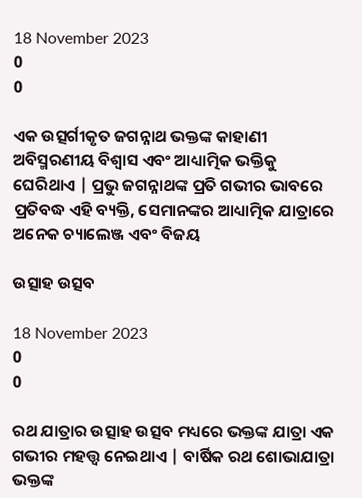18 November 2023
0
0

ଏକ ଉତ୍ସର୍ଗୀକୃତ ଜଗନ୍ନାଥ ଭକ୍ତଙ୍କ କାହାଣୀ ଅବିସ୍ମରଣୀୟ ବିଶ୍ୱାସ ଏବଂ ଆଧ୍ୟାତ୍ମିକ ଭକ୍ତିକୁ ଘେରିଥାଏ | ପ୍ରଭୁ ଜଗନ୍ନାଥଙ୍କ ପ୍ରତି ଗଭୀର ଭାବରେ ପ୍ରତିବଦ୍ଧ ଏହି ବ୍ୟକ୍ତି, ସେମାନଙ୍କର ଆଧ୍ୟାତ୍ମିକ ଯାତ୍ରାରେ ଅନେକ ଚ୍ୟାଲେଞ୍ଜ ଏବଂ ବିଜୟ

ଉତ୍ସାହ ଉତ୍ସବ

18 November 2023
0
0

ରଥ ଯାତ୍ରାର ଉତ୍ସାହ ଉତ୍ସବ ମଧ୍ୟରେ ଭକ୍ତଙ୍କ ଯାତ୍ରା ଏକ ଗଭୀର ମହତ୍ତ୍ୱ ନେଇଥାଏ | ବାର୍ଷିକ ରଥ ଶୋଭାଯାତ୍ରା ଭକ୍ତଙ୍କ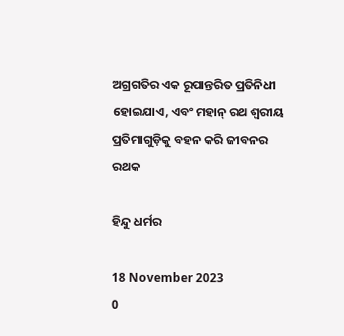ଅଗ୍ରଗତିର ଏକ ରୂପାନ୍ତରିତ ପ୍ରତିନିଧୀ ହୋଇଯାଏ, ଏବଂ ମହାନ୍ ରଥ ଶ୍ୱରୀୟ ପ୍ରତିମାଗୁଡ଼ିକୁ ବହନ କରି ଜୀବନର ରଥକ

ହିନ୍ଦୁ ଧର୍ମର

18 November 2023
0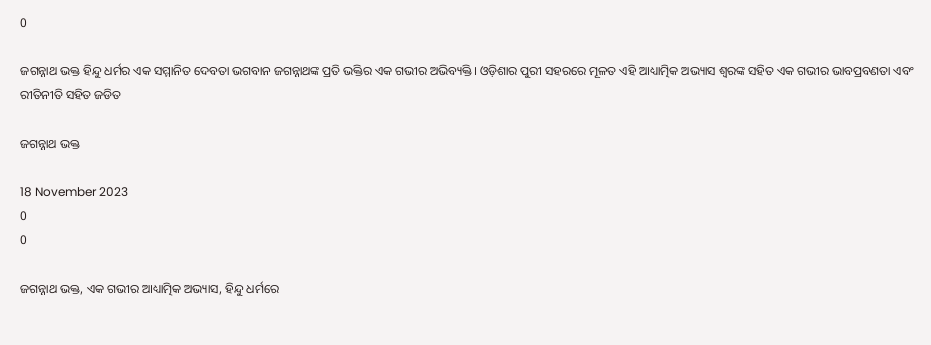0

ଜଗନ୍ନାଥ ଭକ୍ତ ହିନ୍ଦୁ ଧର୍ମର ଏକ ସମ୍ମାନିତ ଦେବତା ଭଗବାନ ଜଗନ୍ନାଥଙ୍କ ପ୍ରତି ଭକ୍ତିର ଏକ ଗଭୀର ଅଭିବ୍ୟକ୍ତି। ଓଡ଼ିଶାର ପୁରୀ ସହରରେ ମୂଳତ ଏହି ଆଧ୍ୟାତ୍ମିକ ଅଭ୍ୟାସ ଶ୍ୱରଙ୍କ ସହିତ ଏକ ଗଭୀର ଭାବପ୍ରବଣତା ଏବଂ ରୀତିନୀତି ସହିତ ଜଡିତ

ଜଗନ୍ନାଥ ଭକ୍ତ

18 November 2023
0
0

ଜଗନ୍ନାଥ ଭକ୍ତ, ଏକ ଗଭୀର ଆଧ୍ୟାତ୍ମିକ ଅଭ୍ୟାସ, ହିନ୍ଦୁ ଧର୍ମରେ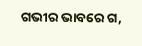ଗଭୀର ଭାବରେ ଗ,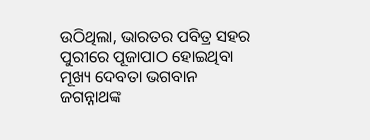ଉଠିଥିଲା, ଭାରତର ପବିତ୍ର ସହର ପୁରୀରେ ପୂଜାପାଠ ହୋଇଥିବା ମୂଖ୍ୟ ଦେବତା ଭଗବାନ ଜଗନ୍ନାଥଙ୍କ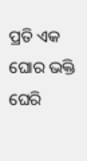ପ୍ରତି ଏକ ଘୋର ଭକ୍ତି ଘେରି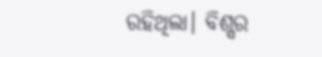ରହିଥିଲା। ବିଶ୍ସର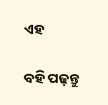ଏହ

ବହି ପଢ଼ନ୍ତୁ